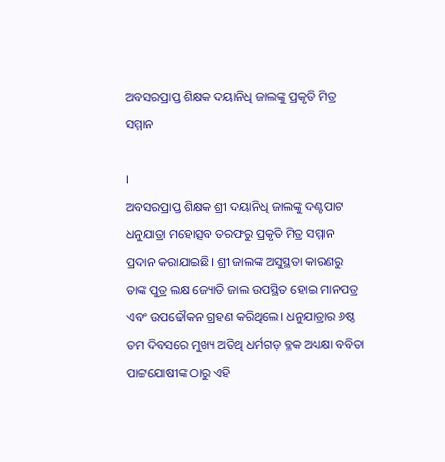ଅବସରପ୍ରାପ୍ତ ଶିକ୍ଷକ ଦୟାନିଧି ଜାଲଙ୍କୁ ପ୍ରକୃତି ମିତ୍ର ସମ୍ମାନ

।
ଅବସରପ୍ରାପ୍ତ ଶିକ୍ଷକ ଶ୍ରୀ ଦୟାନିଧି ଜାଲଙ୍କୁ ଦଣ୍ଟପାଟ ଧନୁଯାତ୍ରା ମହୋତ୍ସବ ତରଫରୁ ପ୍ରକୃତି ମିତ୍ର ସମ୍ମାନ ପ୍ରଦାନ କରାଯାଇଛି। ଶ୍ରୀ ଜାଲଙ୍କ ଅସୁସ୍ଥତା କାରଣରୁ ତାଙ୍କ ପୁତ୍ର ଲକ୍ଷ ଜ୍ୟୋତି ଜାଲ ଉପସ୍ଥିତ ହୋଇ ମାନପତ୍ର ଏବଂ ଉପଢୌକନ ଗ୍ରହଣ କରିଥିଲେ। ଧନୁଯାତ୍ରାର ୬ଷ୍ଠ ତମ ଦିବସରେ ମୁଖ୍ୟ ଅତିଥି ଧର୍ମଗଡ଼ ବ୍ଳକ ଅଧ୍ୟକ୍ଷା ବବିତା ପାଟ୍ଟଯୋଷୀଙ୍କ ଠାରୁ ଏହି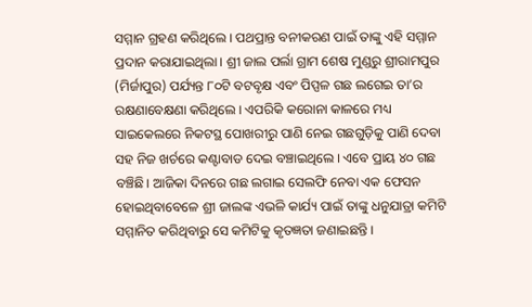ସମ୍ମାନ ଗ୍ରହଣ କରିଥିଲେ। ପଥପ୍ରାନ୍ତ ବନୀକରଣ ପାଇଁ ତାଙ୍କୁ ଏହି ସମ୍ମାନ ପ୍ରଦାନ କରାଯାଇଥିଲା। ଶ୍ରୀ ଜାଲ ପର୍ଲା ଗ୍ରାମ ଶେଷ ମୁଣ୍ଡରୁ ଶ୍ରୀରାମପୁର (ମିର୍ଜାପୁର) ପର୍ଯ୍ୟନ୍ତ ୮୦ଟି ବଟବୃକ୍ଷ ଏବଂ ପିପ୍ପଳ ଗଛ ଲଗେଇ ତା’ର ରକ୍ଷଣାବେକ୍ଷଣା କରିଥିଲେ। ଏପରିକି କରୋନା କାଳରେ ମଧ୍ୟ ସାଇକେଲରେ ନିକଟସ୍ଥ ପୋଖରୀରୁ ପାଣି ନେଇ ଗଛଗୁଡ଼ିକୁ ପାଣି ଦେବା ସହ ନିଜ ଖର୍ଚରେ କଣ୍ଟାବାଡ ଦେଇ ବଞ୍ଚାଇଥିଲେ। ଏବେ ପ୍ରାୟ ୪୦ ଗଛ ବଞ୍ଚିଛି। ଆଜିକା ଦିନରେ ଗଛ ଲଗାଇ ସେଲଫି ନେବା ଏକ ଫେସନ ହୋଇଥିବାବେଳେ ଶ୍ରୀ ଜାଲଙ୍କ ଏଭଳି କାର୍ଯ୍ୟ ପାଇଁ ତାଙ୍କୁ ଧନୁଯାତ୍ରା କମିଟି ସମ୍ମାନିତ କରିଥିବାରୁ ସେ କମିଟିକୁ କୃତଜ୍ଞତା ଜଣାଇଛନ୍ତି।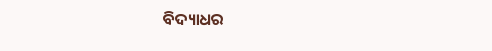ବିଦ୍ୟାଧର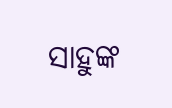ସାହୁଙ୍କ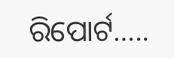ରିପୋର୍ଟ…..